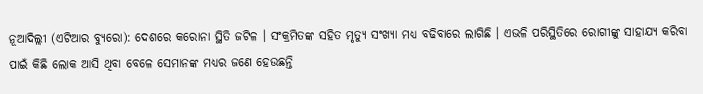ନୂଆଦିଲ୍ଲୀ (ଏଟିଆର ବ୍ୟୁରୋ): ଦେଶରେ କରୋନା ସ୍ଥିତି ଜଟିଳ । ସଂକ୍ରମିତଙ୍କ ସହିତ ମୃତ୍ୟୁ ସଂଖ୍ୟା ମଧ୍ୟ ବଢିବାରେ ଲାଗିଛି । ଏଭଳି ପରିସ୍ଥିତିରେ ରୋଗୀଙ୍କୁ ସାହାଯ୍ୟ କରିବା ପାଇଁ କିଛି ଲୋକ ଆସି ଥିବା ବେଳେ ସେମାନଙ୍କ ମଧ୍ୟର ଜଣେ ହେଉଛନ୍ତି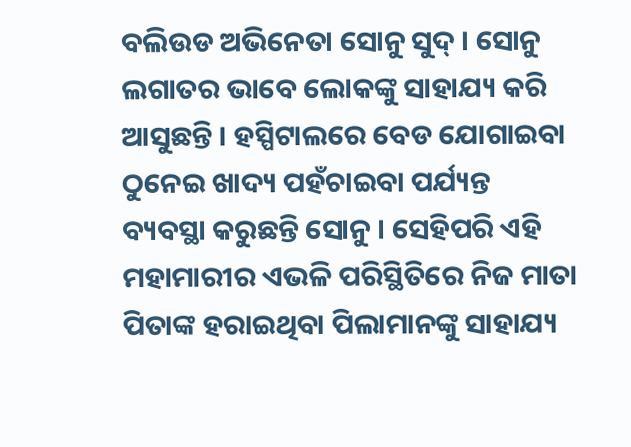ବଲିଉଡ ଅଭିନେତା ସୋନୁ ସୁଦ୍ । ସୋନୁ ଲଗାତର ଭାବେ ଲୋକଙ୍କୁ ସାହାଯ୍ୟ କରି ଆସୁଛନ୍ତି । ହସ୍ପିଟାଲରେ ବେଡ ଯୋଗାଇବା ଠୁନେଇ ଖାଦ୍ୟ ପହଁଚାଇବା ପର୍ଯ୍ୟନ୍ତ ବ୍ୟବସ୍ଥା କରୁଛନ୍ତି ସୋନୁ । ସେହିପରି ଏହି ମହାମାରୀର ଏଭଳି ପରିସ୍ଥିତିରେ ନିଜ ମାତା ପିତାଙ୍କ ହରାଇଥିବା ପିଲାମାନଙ୍କୁ ସାହାଯ୍ୟ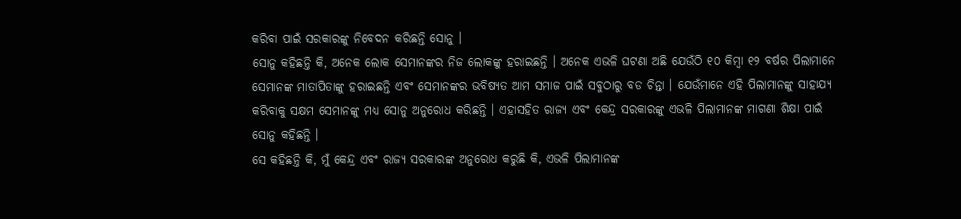କରିବା ପାଇଁ ସରକାରଙ୍କୁ ନିବେଦନ କରିଛନ୍ତି ସୋନୁ ।
ସୋନୁ କହିଛନ୍ତି କି, ଅନେକ ଲୋକ ସେମାନଙ୍କର ନିଜ ଲୋକଙ୍କୁ ହରାଇଛନ୍ତି । ଅନେକ ଏଭଳି ଘଟଣା ଅଛି ଯେଉଁଠି ୧୦ କିମ୍ବା ୧୨ ବର୍ଷର ପିଲାମାନେ ସେମାନଙ୍କ ମାତାପିତାଙ୍କୁ ହରାଇଛନ୍ତି ଏବଂ ସେମାନଙ୍କର ଭବିଷ୍ୟତ ଆମ ସମାଜ ପାଇଁ ସବୁଠାରୁ ବଡ ଚିନ୍ତା । ଯେଉଁମାନେ ଏହି ପିଲାମାନଙ୍କୁ ସାହାଯ୍ୟ କରିବାକୁ ସକ୍ଷମ ସେମାନଙ୍କୁ ମଧ୍ୟ ସୋନୁ ଅନୁରୋଧ କରିଛନ୍ତି । ଏହାସହିତ ରାଜ୍ୟ ଏବଂ କେନ୍ଦ୍ର ସରକାରଙ୍କୁ ଏଭଳି ପିଲାମାନଙ୍କ ମାଗଣା ଶିକ୍ଷା ପାଇଁ ସୋନୁ କହିଛନ୍ତି ।
ସେ କହିଛନ୍ତି କି, ମୁଁ କେନ୍ଦ୍ର ଏବଂ ରାଜ୍ୟ ସରକାରଙ୍କ ଅନୁରୋଧ କରୁଛି କି, ଏଭଳି ପିଲାମାନଙ୍କ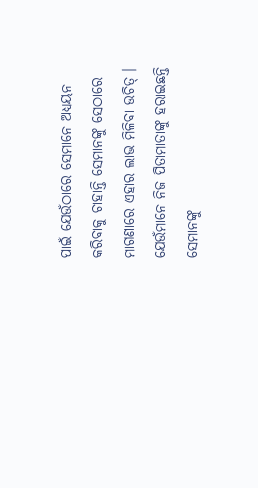ପାଇଁ ଯେଉଁଠାରେ ସେମାନେ ଅଧ୍ୟୟନ କରିବାକୁ ଚାହାନ୍ତି ସେମାନଙ୍କୁ ସେଠାରେ ମାଗଣାରେ ଏହାର ଲାଭ ମିଳିବା ଉଚିତ୍ । ଯେଉଁମାନେ ନିଜ ପିତାମାତାଙ୍କୁ ହରାଇଛନ୍ତି ସେମାନଙ୍କୁ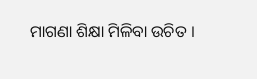ମାଗଣା ଶିକ୍ଷା ମିଳିବା ଉଚିତ ।